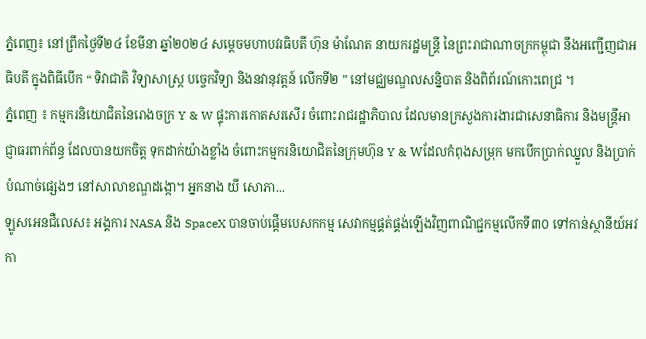ភ្នំពេញ៖ នៅព្រឹកថ្ងៃទី២៤ ខែមីនា ឆ្នាំ២០២៤ សម្តេចមហាបវរធិបតី ហ៊ុន ម៉ាណែត នាយករដ្ឋមន្ត្រី នៃព្រះរាជាណាចក្រកម្ពុជា នឹងអញ្ជើញជាអធិបតី ក្នុងពិធីបើក “ ទិវាជាតិ វិទ្យាសាស្ត្រ បច្ចេកវិទ្យា និងនវានុវត្តន៍ លើកទី២ ” នៅមជ្ឈមណ្ឌលសន្និបាត និងពិព័រណ៍កោះពេជ្រ ។
ភ្នំពេញ ៖ កម្មករនិយោជិតនៃរោងចក្រ Y & W ផ្ទុះការកោតសរសើរ ចំពោះរាជរដ្ឋាភិបាល ដែលមានក្រសួងការងារជាសេនាធិការ និងមន្ត្រីអាជ្ញាធរពាក់ព័ន្ធ ដែលបានយកចិត្ត ទុកដាក់យ៉ាងខ្លាំង ចំពោះកម្មករនិយោជិតនៃក្រុមហ៊ុន Y & Wដែលកំពុងសម្រុក មកបើកប្រាក់ឈ្នួល និងប្រាក់បំណាច់ផ្សេងៗ នៅសាលាខណ្ឌដង្កោ។ អ្នកនាង យី សោភា...
ឡូសអេនជឺលេស៖ អង្គការ NASA និង SpaceX បានចាប់ផ្តើមបេសកកម្ម សេវាកម្មផ្គត់ផ្គង់ឡើងវិញពាណិជ្ជកម្មលើកទី៣០ ទៅកាន់ស្ថានីយ៍អវកា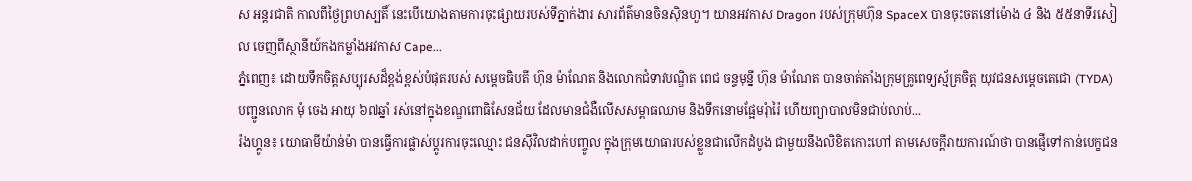ស អន្តរជាតិ កាលពីថ្ងៃព្រហស្បតិ៍ នេះបើយោងតាមការចុះផ្សាយរបស់ទីភ្នាក់ងារ សារព័ត៌មានចិនស៊ិនហួ។ យានអវកាស Dragon របស់ក្រុមហ៊ុន SpaceX បានចុះចតនៅម៉ោង ៤ និង ៥៥នាទីរសៀល ចេញពីស្ថានីយ៍កងកម្លាំងអវកាស Cape...
ភ្នំពេញ៖ ដោយទឹកចិត្តសប្បុរសដ៏ខ្ពង់ខ្ពស់បំផុតរបស់ សម្តេចធិបតី ហ៊ុន ម៉ាណែត និងលោកជំទាវបណ្ឌិត ពេជ ចន្ទមុន្នី ហ៊ុន ម៉ាណែត បានចាត់តាំងក្រុមគ្រូពេទ្យស្ម័គ្រចិត្ត យុវជនសម្តេចតេជោ (TYDA) បញ្ជូនលោក មុំ ចេង អាយុ ៦៧ឆ្នាំ រស់នៅក្នុងខណ្ឌពោធិសែនជ័យ ដែលមានជំងឺលើសសម្ពាធឈាម និងទឹកនោមផ្អែមរុំារ៉ៃ ហើយព្យាបាលមិនជាប់លាប់...
រ៉ងហ្គូន៖ យោធាមីយ៉ាន់ម៉ា បានធ្វើការផ្លាស់ប្តូរការចុះឈ្មោះ ជនស៊ីវិលដាក់បញ្ចូល ក្នុងក្រុមយោធារបស់ខ្លួនជាលើកដំបូង ជាមួយនឹងលិខិតកោះហៅ តាមសេចក្តីរាយការណ៍ថា បានផ្ញើទៅកាន់បេក្ខជន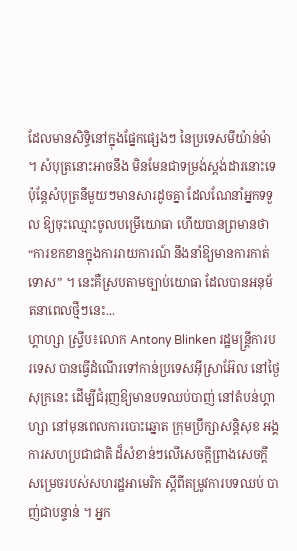ដែលមានសិទ្ធិនៅក្នុងផ្នែកផ្សេងៗ នៃប្រទេសមីយ៉ាន់ម៉ា ។ សំបុត្រនោះអាចនឹង មិនមែនជាទម្រង់ស្តង់ដារនោះទេ ប៉ុន្តែសំបុត្រនីមួយៗមានសារដូចគ្នា ដែលណែនាំអ្នកទទួល ឱ្យចុះឈ្មោះចូលបម្រើយោធា ហើយបានព្រមានថា “ការខកខានក្នុងការរាយការណ៍ នឹងនាំឱ្យមានការកាត់ទោស” ។ នេះគឺស្របតាមច្បាប់យោធា ដែលបានអនុម័តនាពេលថ្មីៗនេះ...
ហ្គាហ្សា ស្ទ្រីប៖លោក Antony Blinken រដ្ឋមន្ត្រីការបរទេស បានធ្វើដំណើរទៅកាន់ប្រទេសអ៊ីស្រាអ៊ែល នៅថ្ងៃសុក្រនេះ ដើម្បីជំរុញឱ្យមានបទឈប់បាញ់ នៅតំបន់ហ្គាហ្សា នៅមុនពេលការបោះឆ្នោត ក្រុមប្រឹក្សាសន្តិសុខ អង្គការសហប្រជាជាតិ ដ៏សំខាន់ៗលើសេចក្តីព្រាងសេចក្តី សម្រេចរបស់សហរដ្ឋអាមេរិក ស្តីពីតម្រូវការបទឈប់ បាញ់ជាបន្ទាន់ ។ អ្នក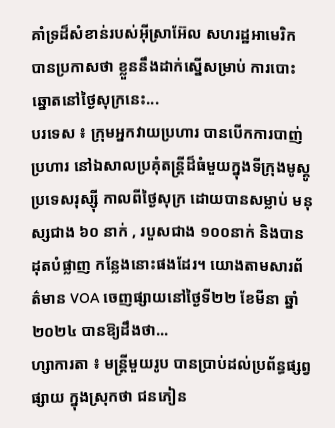គាំទ្រដ៏សំខាន់របស់អ៊ីស្រាអ៊ែល សហរដ្ឋអាមេរិក បានប្រកាសថា ខ្លួននឹងដាក់ស្នើសម្រាប់ ការបោះឆ្នោតនៅថ្ងៃសុក្រនេះ...
បរទេស ៖ ក្រុមអ្នកវាយប្រហារ បានបើកការបាញ់ប្រហារ នៅឯសាលប្រគុំតន្ត្រីដ៏ធំមួយក្នុងទីក្រុងមូស្គូ ប្រទេសរុស្ស៊ី កាលពីថ្ងៃសុក្រ ដោយបានសម្លាប់ មនុស្សជាង ៦០ នាក់ , របួសជាង ១០០នាក់ និងបានដុតបំផ្លាញ កន្លែងនោះផងដែរ។ យោងតាមសារព័ត៌មាន VOA ចេញផ្សាយនៅថ្ងៃទី២២ ខែមីនា ឆ្នាំ២០២៤ បានឱ្យដឹងថា...
ហ្សាការតា ៖ មន្ត្រីមួយរូប បានប្រាប់ដល់ប្រព័ន្ធផ្សព្វផ្សាយ ក្នុងស្រុកថា ជនភៀន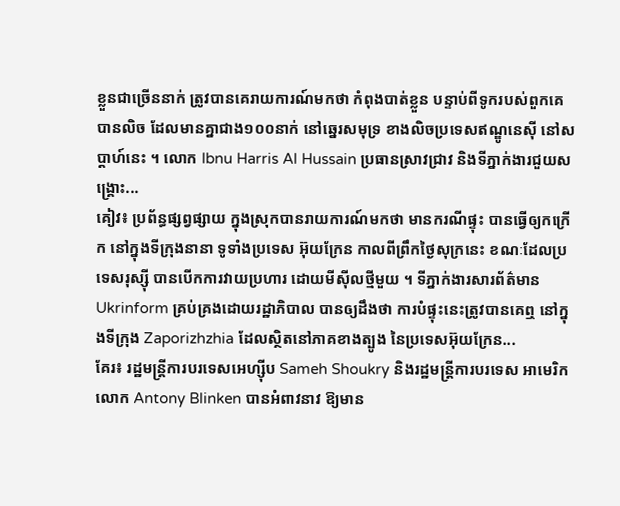ខ្លួនជាច្រើននាក់ ត្រូវបានគេរាយការណ៍មកថា កំពុងបាត់ខ្លួន បន្ទាប់ពីទូករបស់ពួកគេ បានលិច ដែលមានគ្នាជាង១០០នាក់ នៅឆ្នេរសមុទ្រ ខាងលិចប្រទេសឥណ្ឌូនេស៊ី នៅសប្តាហ៍នេះ ។ លោក Ibnu Harris Al Hussain ប្រធានស្រាវជ្រាវ និងទីភ្នាក់ងារជួយសង្គ្រោះ...
គៀវ៖ ប្រព័ន្ធផ្សព្វផ្សាយ ក្នុងស្រុកបានរាយការណ៍មកថា មានករណីផ្ទុះ បានធ្វើឲ្យកក្រើក នៅក្នុងទីក្រុងនានា ទូទាំងប្រទេស អ៊ុយក្រែន កាលពីព្រឹកថ្ងៃសុក្រនេះ ខណៈដែលប្រទេសរុស្ស៊ី បានបើកការវាយប្រហារ ដោយមីស៊ីលថ្មីមួយ ។ ទីភ្នាក់ងារសារព័ត៌មាន Ukrinform គ្រប់គ្រងដោយរដ្ឋាភិបាល បានឲ្យដឹងថា ការបំផ្ទុះនេះត្រូវបានគេឮ នៅក្នុងទីក្រុង Zaporizhzhia ដែលស្ថិតនៅភាគខាងត្បូង នៃប្រទេសអ៊ុយក្រែន...
គែរ៖ រដ្ឋមន្ត្រីការបរទេសអេហ្ស៊ីប Sameh Shoukry និងរដ្ឋមន្ត្រីការបរទេស អាមេរិក លោក Antony Blinken បានអំពាវនាវ ឱ្យមាន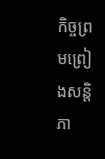កិច្ចព្រមព្រៀងសន្តិភា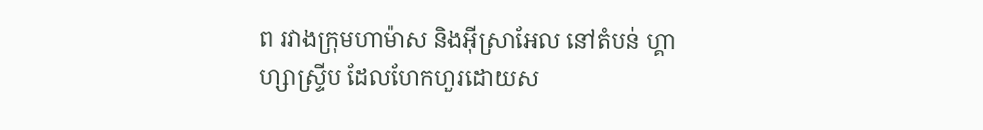ព រវាងក្រុមហាម៉ាស និងអ៊ីស្រាអែល នៅតំបន់ ហ្គាហ្សាស្ទ្រីប ដែលហែកហួរដោយស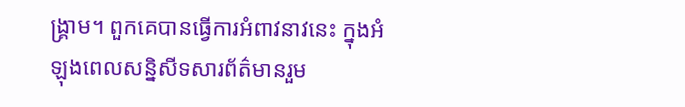ង្រ្គាម។ ពួកគេបានធ្វើការអំពាវនាវនេះ ក្នុងអំឡុងពេលសន្និសីទសារព័ត៌មានរួម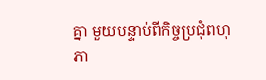គ្នា មួយបន្ទាប់ពីកិច្ចប្រជុំពហុភា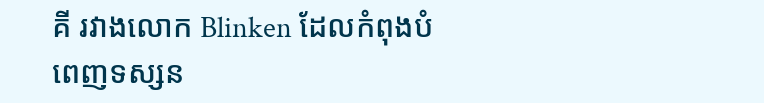គី រវាងលោក Blinken ដែលកំពុងបំពេញទស្សន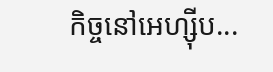កិច្ចនៅអេហ្ស៊ីប...